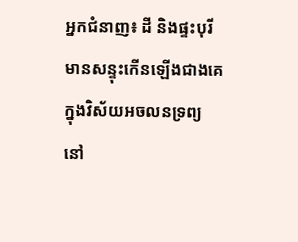អ្នកជំនាញ៖ ដី និងផ្ទះបុរីមានសន្ទុះកើនឡើងជាងគេក្នុងវិស័យអចលនទ្រព្យ នៅ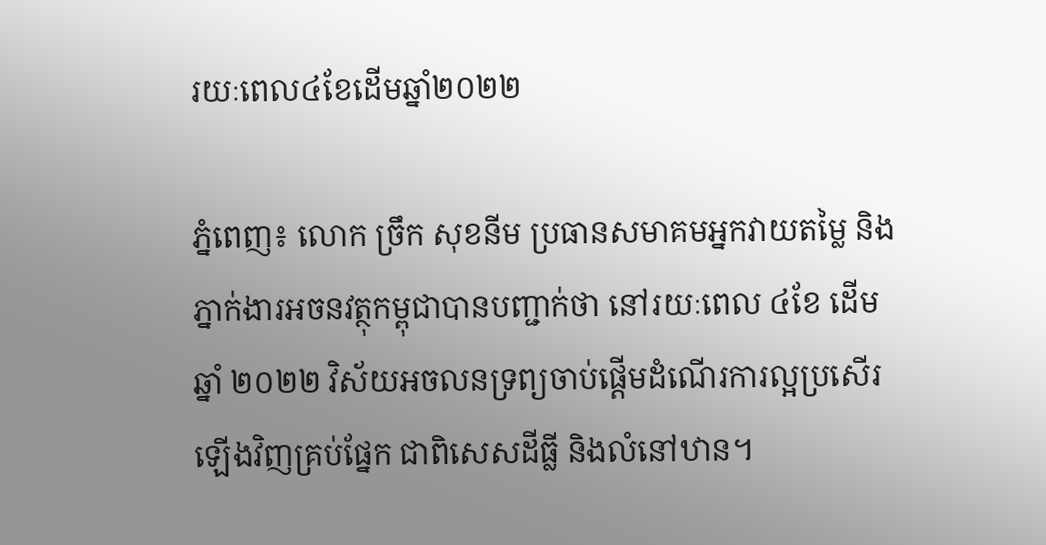រយៈពេល៤ខែដើមឆ្នាំ២០២២

ភ្នំពេញ៖ លោក ច្រឹក សុខនីម ប្រធានសមាគមអ្នកវាយតម្លៃ និងភ្នាក់ងារអចនវត្ថុកម្ពុជាបានបញ្ជាក់ថា នៅរយៈពេល ៤ខែ ដើមឆ្នាំ ២០២២ វិស័យអចលនទ្រព្យចាប់ផ្តើមដំណើរការល្អប្រសើរឡើងវិញគ្រប់ផ្នែក ជាពិសេសដីធ្លី និងលំនៅឋាន។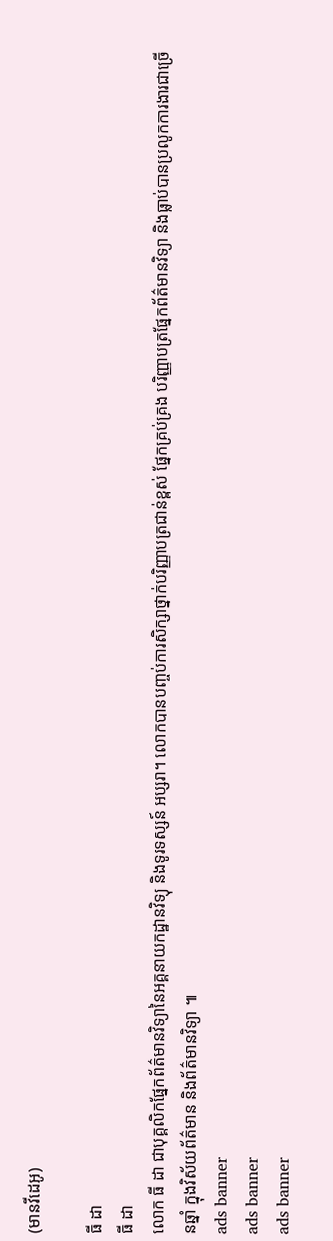(មានវីដេអូ)

ធី ដា
ធី ដា
លោក ធី ដា ជាបុគ្គលិកផ្នែកព័ត៌មានវិទ្យានៃអគ្គនាយកដ្ឋានវិទ្យុ និងទូរទស្សន៍ អប្សរា។ លោកបានបញ្ចប់ការសិក្សាថ្នាក់បរិញ្ញាបត្រជាន់ខ្ពស់ ផ្នែកគ្រប់គ្រង បរិញ្ញាបត្រផ្នែកព័ត៌មានវិទ្យា និងធ្លាប់បានប្រលូកការងារជាច្រើនឆ្នាំ ក្នុងវិស័យព័ត៌មាន និងព័ត៌មានវិទ្យា ៕
ads banner
ads banner
ads banner